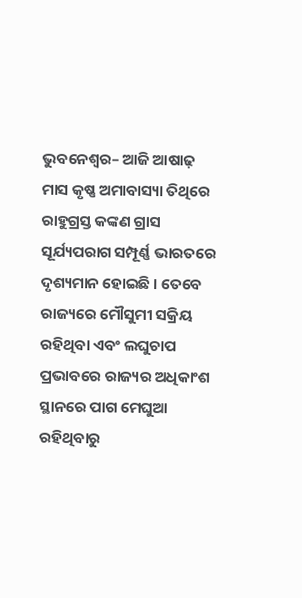ଭୁବନେଶ୍ୱର– ଆଜି ଆଷାଢ଼ ମାସ କୃଷ୍ଣ ଅମାବାସ୍ୟା ତିଥିରେ ରାହୁଗ୍ରସ୍ତ କଙ୍କଣ ଗ୍ରାସ ସୂର୍ଯ୍ୟପରାଗ ସମ୍ପୂର୍ଣ୍ଣ ଭାରତରେ ଦୃଶ୍ୟମାନ ହୋଇଛି । ତେବେ ରାଜ୍ୟରେ ମୌସୁମୀ ସକ୍ରିୟ ରହିଥିବା ଏବଂ ଲଘୁଚାପ ପ୍ରଭାବରେ ରାଜ୍ୟର ଅଧିକାଂଶ ସ୍ଥାନରେ ପାଗ ମେଘୁଆ ରହିଥିବାରୁ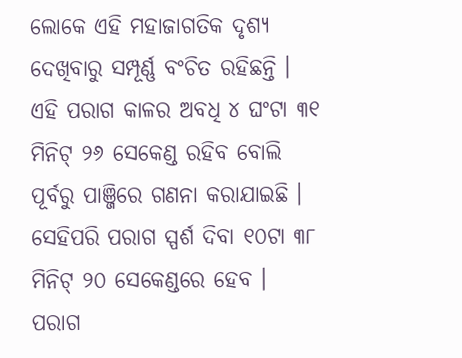ଲୋକେ ଏହି ମହାଜାଗତିକ ଦୃଶ୍ୟ ଦେଖିବାରୁ ସମ୍ପୂର୍ଣ୍ଣ ବଂଚିତ ରହିଛନ୍ତି ।
ଏହି ପରାଗ କାଳର ଅବଧି ୪ ଘଂଟା ୩୧ ମିନିଟ୍ ୨୬ ସେକେଣ୍ଡ ରହିବ ବୋଲି ପୂର୍ବରୁ ପାଞ୍ଜିରେ ଗଣନା କରାଯାଇଛି । ସେହିପରି ପରାଗ ସ୍ପର୍ଶ ଦିବା ୧୦ଟା ୩୮ ମିନିଟ୍ ୨୦ ସେକେଣ୍ଡରେ ହେବ । ପରାଗ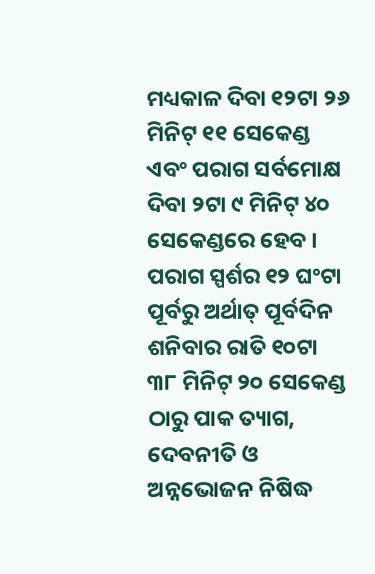ମଧ୍ୟକାଳ ଦିବା ୧୨ଟା ୨୬ ମିନିଟ୍ ୧୧ ସେକେଣ୍ଡ ଏବଂ ପରାଗ ସର୍ବମୋକ୍ଷ ଦିବା ୨ଟା ୯ ମିନିଟ୍ ୪୦ ସେକେଣ୍ଡରେ ହେବ । ପରାଗ ସ୍ପର୍ଶର ୧୨ ଘଂଟା ପୂର୍ବରୁ ଅର୍ଥାତ୍ ପୂର୍ବଦିନ ଶନିବାର ରାତି ୧୦ଟା ୩୮ ମିନିଟ୍ ୨୦ ସେକେଣ୍ଡ ଠାରୁ ପାକ ତ୍ୟାଗ, ଦେବନୀତି ଓ ଅନ୍ନଭୋଜନ ନିଷିଦ୍ଧ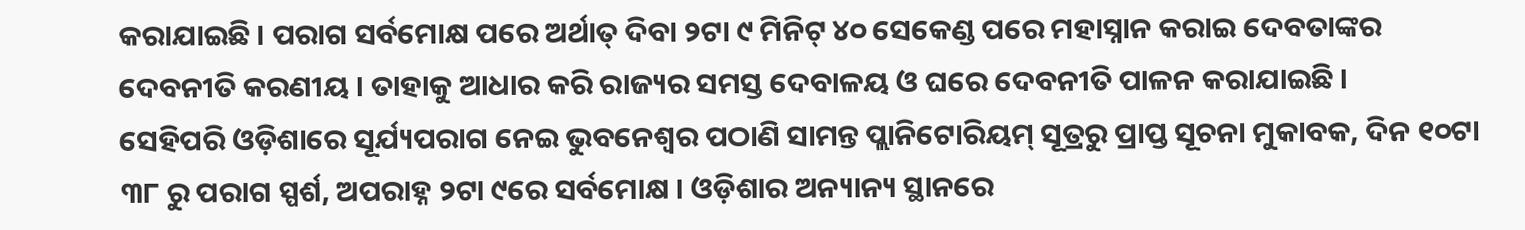କରାଯାଇଛି । ପରାଗ ସର୍ବମୋକ୍ଷ ପରେ ଅର୍ଥାତ୍ ଦିବା ୨ଟା ୯ ମିନିଟ୍ ୪୦ ସେକେଣ୍ଡ ପରେ ମହାସ୍ନାନ କରାଇ ଦେବତାଙ୍କର ଦେବନୀତି କରଣୀୟ । ତାହାକୁ ଆଧାର କରି ରାଜ୍ୟର ସମସ୍ତ ଦେବାଳୟ ଓ ଘରେ ଦେବନୀତି ପାଳନ କରାଯାଇଛି ।
ସେହିପରି ଓଡ଼ିଶାରେ ସୂର୍ଯ୍ୟପରାଗ ନେଇ ଭୁବନେଶ୍ୱର ପଠାଣି ସାମନ୍ତ ପ୍ଲାନିଟୋରିୟମ୍ ସୂତ୍ରରୁ ପ୍ରାପ୍ତ ସୂଚନା ମୁକାବକ, ଦିନ ୧୦ଟା ୩୮ ରୁ ପରାଗ ସ୍ପର୍ଶ, ଅପରାହ୍ନ ୨ଟା ୯ରେ ସର୍ବମୋକ୍ଷ । ଓଡ଼ିଶାର ଅନ୍ୟାନ୍ୟ ସ୍ଥାନରେ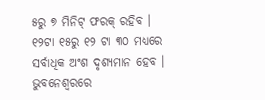୫ରୁ ୭ ମିନିଟ୍ ଫରକ୍ ରହିବ । ୧୨ଟା ୧୫ରୁ ୧୨ ଟା ୩୦ ମଧ୍ୟରେ ସର୍ବାଧିକ ଅଂଶ ଦୃଶ୍ୟମାନ ହେବ । ଭୁବନେଶ୍ୱରରେ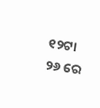୧୨ଟା ୨୬ ରେ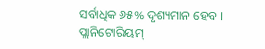ସର୍ବାଧିକ ୬୫% ଦୃଶ୍ୟମାନ ହେବ । ପ୍ଲାନିଟୋରିୟମ୍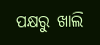ପକ୍ଷରୁ ଖାଲି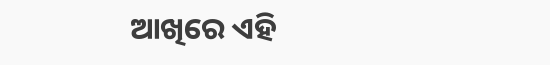ଆଖିରେ ଏହି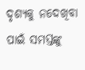ଦୃଶ୍ୟକୁ ନଦେଖିବା ପାଇଁ ସମସ୍ତଙ୍କୁ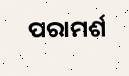ପରାମର୍ଶ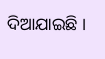ଦିଆଯାଇଛି ।